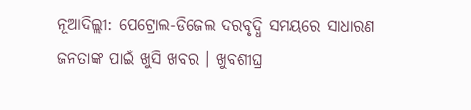ନୂଆଦିଲ୍ଲୀ: ପେଟ୍ରୋଲ-ଡିଜେଲ ଦରବୃଦ୍ଧି ସମୟରେ ସାଧାରଣ ଜନତାଙ୍କ ପାଇଁ ଖୁସି ଖବର । ଖୁବଶୀଘ୍ର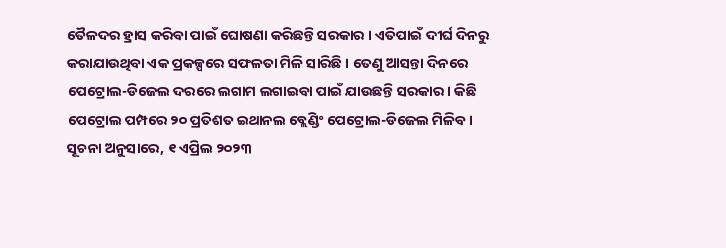ତୈଳଦର ହ୍ରାସ କରିବା ପାଇଁ ଘୋଷଣା କରିଛନ୍ତି ସରକାର । ଏତିପାଇଁ ଦୀର୍ଘ ଦିନରୁ କରାଯାଉଥିବା ଏକ ପ୍ରକଳ୍ପରେ ସଫଳତା ମିଳି ସାରିଛି । ତେଣୁ ଆସନ୍ତା ଦିନରେ ପେଟ୍ରୋଲ-ଡିଜେଲ ଦରରେ ଲଗାମ ଲଗାଇବା ପାଇଁ ଯାଉଛନ୍ତି ସରକାର । କିଛି ପେଟ୍ରୋଲ ପମ୍ପରେ ୨୦ ପ୍ରତିଶତ ଇଥାନଲ ବ୍ଲେଣ୍ଡିଂ ପେଟ୍ରୋଲ-ଡିଜେଲ ମିଳିବ ।
ସୂଚନା ଅନୁସାରେ, ୧ ଏପ୍ରିଲ ୨୦୨୩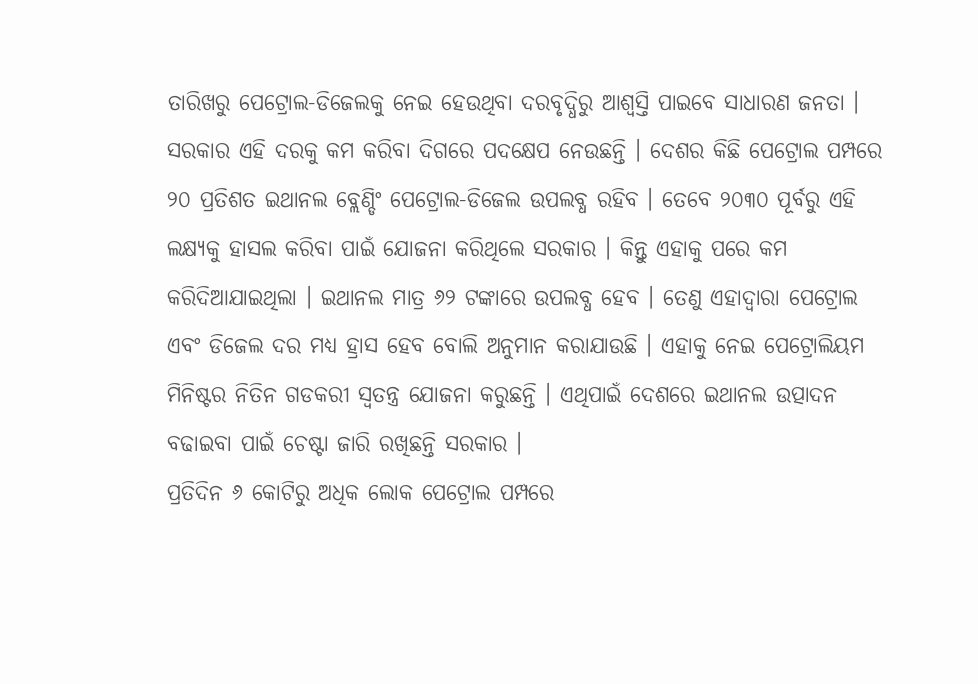ତାରିଖରୁ ପେଟ୍ରୋଲ-ଡିଜେଲକୁ ନେଇ ହେଉଥିବା ଦରବୃଦ୍ଧିରୁ ଆଶ୍ୱସ୍ତି ପାଇବେ ସାଧାରଣ ଜନତା । ସରକାର ଏହି ଦରକୁ କମ କରିବା ଦିଗରେ ପଦକ୍ଷେପ ନେଉଛନ୍ତି । ଦେଶର କିଛି ପେଟ୍ରୋଲ ପମ୍ପରେ ୨୦ ପ୍ରତିଶତ ଇଥାନଲ ବ୍ଲେଣ୍ଡିଂ ପେଟ୍ରୋଲ-ଡିଜେଲ ଉପଲବ୍ଧ ରହିବ । ତେବେ ୨୦୩୦ ପୂର୍ବରୁ ଏହି ଲକ୍ଷ୍ୟକୁ ହାସଲ କରିବା ପାଇଁ ଯୋଜନା କରିଥିଲେ ସରକାର । କିନ୍ତୁ ଏହାକୁ ପରେ କମ କରିଦିଆଯାଇଥିଲା । ଇଥାନଲ ମାତ୍ର ୬୨ ଟଙ୍କାରେ ଉପଲବ୍ଧ ହେବ । ତେଣୁ ଏହାଦ୍ୱାରା ପେଟ୍ରୋଲ ଏବଂ ଡିଜେଲ ଦର ମଧ୍ୟ ହ୍ରାସ ହେବ ବୋଲି ଅନୁମାନ କରାଯାଉଛି । ଏହାକୁ ନେଇ ପେଟ୍ରୋଲିୟମ ମିନିଷ୍ଟର ନିତିନ ଗଡକରୀ ସ୍ୱତନ୍ତ୍ର ଯୋଜନା କରୁଛନ୍ତି । ଏଥିପାଇଁ ଦେଶରେ ଇଥାନଲ ଉତ୍ପାଦନ ବଢାଇବା ପାଇଁ ଚେଷ୍ଟା ଜାରି ରଖିଛନ୍ତି ସରକାର ।
ପ୍ରତିଦିନ ୬ କୋଟିରୁ ଅଧିକ ଲୋକ ପେଟ୍ରୋଲ ପମ୍ପରେ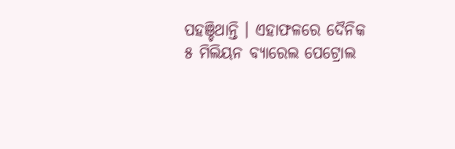ପହଞ୍ଚିଥାନ୍ତି । ଏହାଫଳରେ ଦୈନିକ ୫ ମିଲିୟନ ବ୍ୟାରେଲ ପେଟ୍ରୋଲ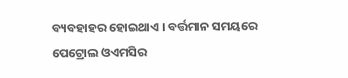ବ୍ୟବହାହର ହୋଇଥାଏ । ବର୍ତ୍ତମାନ ସମୟରେ ପେଟ୍ରୋଲ ଓଏମସିର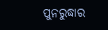ପୁନରୁଦ୍ଧାର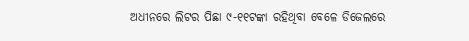ଅଧୀନରେ ଲିଟର ପିଛା ୯-୧୧ଟଙ୍କା ରହିଥିବା ବେଳେ ଡିଜେଲରେ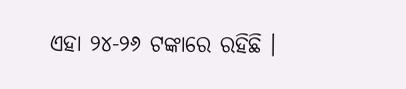ଏହା ୨୪-୨୬ ଟଙ୍କାରେ ରହିଛି ।